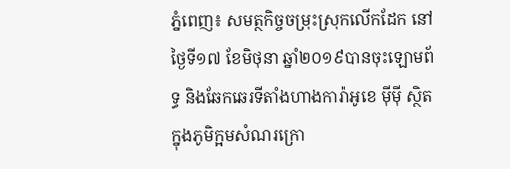ភ្នំពេញ៖ សមត្ថកិច្ចចម្រុះស្រុកលើកដែក នៅថ្ងៃទី១៧ ខែមិថុនា ឆ្នាំ២០១៩បានចុះឡោមព័ទ្ធ និងឆែកឆេរទីតាំងហាងការ៉ាអូខេ ម៉ីម៉ី ស្ថិតក្នុងភូមិក្អមសំណរក្រោ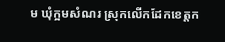ម ឃុំក្អមសំណរ ស្រុកលើកដែកខេត្តក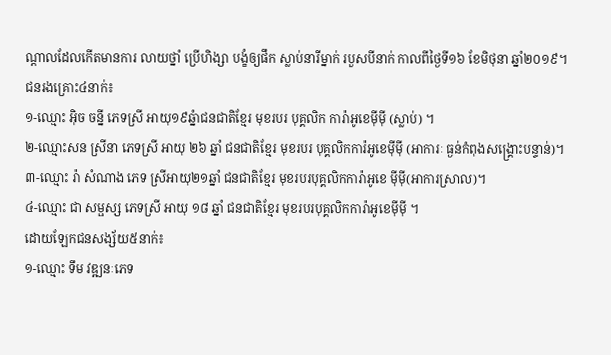ណ្ដាលដែលកើតមានការ លាយថ្នាំ ប្រើហិង្សា បង្ខំឲ្យផឹក ស្លាប់នារីម្នាក់ របួសបីនាក់ កាលពីថ្ងៃទី១៦ ខែមិថុនា ឆ្នាំ២០១៩។
ជនរងគ្រោះ៤នាក់៖
១-ឈ្មោះ អ៊ិច ចន្នី ភេទស្រី អាយុ១៩ឆ្នំាជនជាតិខ្មែរ មុខរបរ បុគ្គលិក ការ៉ាអូខេម៉ីម៉ី (ស្លាប់) ។
២-ឈ្មោះសន ស្រីនា ភេទស្រី អាយុ ២៦ ឆ្នាំ ជនជាតិខ្មែរ មុខរបរ បុគ្គលិកការ៉អូខេម៉ីម៉ី (អាការៈ ធ្ងន់កំពុងសង្គ្រោះបន្ទាន់)។
៣-ឈ្មោះ រ៉ា សំណាង ភេទ ស្រីអាយុ២១ឆ្នាំ ជនជាតិខ្មែរ មុខរបរបុគ្គលិកការ៉ាអូខេ ម៉ីម៉ី(អាការស្រាល)។
៤-ឈ្មោះ ជា សម្ផស្ស ភេទស្រី អាយុ ១៨ ឆ្នាំ ជនជាតិខ្មែរ មុខរបរបុគ្គលិកការ៉ាអូខេម៉ីម៉ី ។
ដោយឡែកជនសង្ស័យ៥នាក់៖
១-ឈ្មោះ ទឹម វឌ្ឍនៈភេទ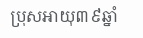ប្រុសអាយុ៣៩ឆ្នាំ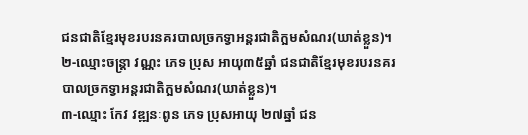ជនជាតិខ្មែរមុខរបរនគរបាលច្រកទ្វាអន្តរជាតិក្អមសំណរ(ឃាត់ខ្លួន)។
២-ឈ្មោះចន្រ្តា វណ្ណះ ភេទ ប្រុស អាយុ៣៥ឆ្នាំ ជនជាតិខ្មែរមុខរបរនគរ
បាលច្រកទ្វាអន្តរជាតិក្អមសំណរ(ឃាត់ខ្លួន)។
៣-ឈ្មោះ កែវ វឌ្ឍនៈពូន ភេទ ប្រុសអាយុ ២៧ឆ្នាំ ជន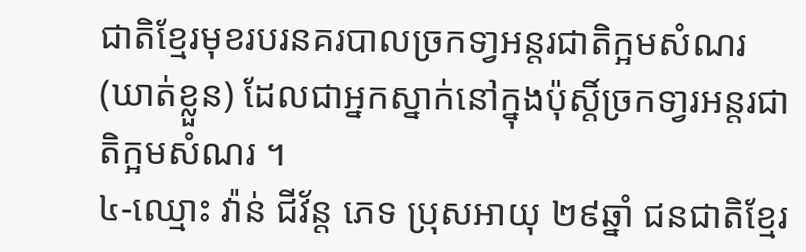ជាតិខ្មែរមុខរបរនគរបាលច្រកទា្វអន្តរជាតិក្អមសំណរ
(ឃាត់ខ្លួន) ដែលជាអ្នកស្នាក់នៅក្នុងប៉ុស្តិ៍ច្រកទា្វរអន្តរជាតិក្អមសំណរ ។
៤-ឈ្មោះ វ៉ាន់ ជីវ័ន្ត ភេទ ប្រុសអាយុ ២៩ឆ្នាំ ជនជាតិខ្មែរ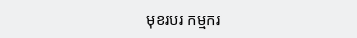មុខរបរ កម្មករ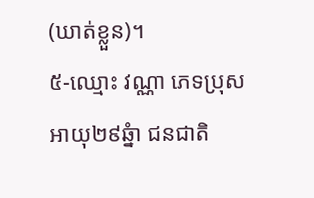(ឃាត់ខ្លួន)។
៥-ឈ្មោះ វណ្ណា ភេទប្រុសអាយុ២៩ឆ្នំា ជនជាតិ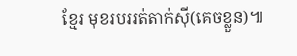ខ្មែរ មុខរបររត់តាក់ស៊ី(គេចខ្លួន)៕